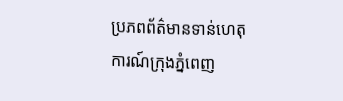ប្រភពព័ត៌មានទាន់ហេតុការណ៍ក្រុងភ្នំពេញ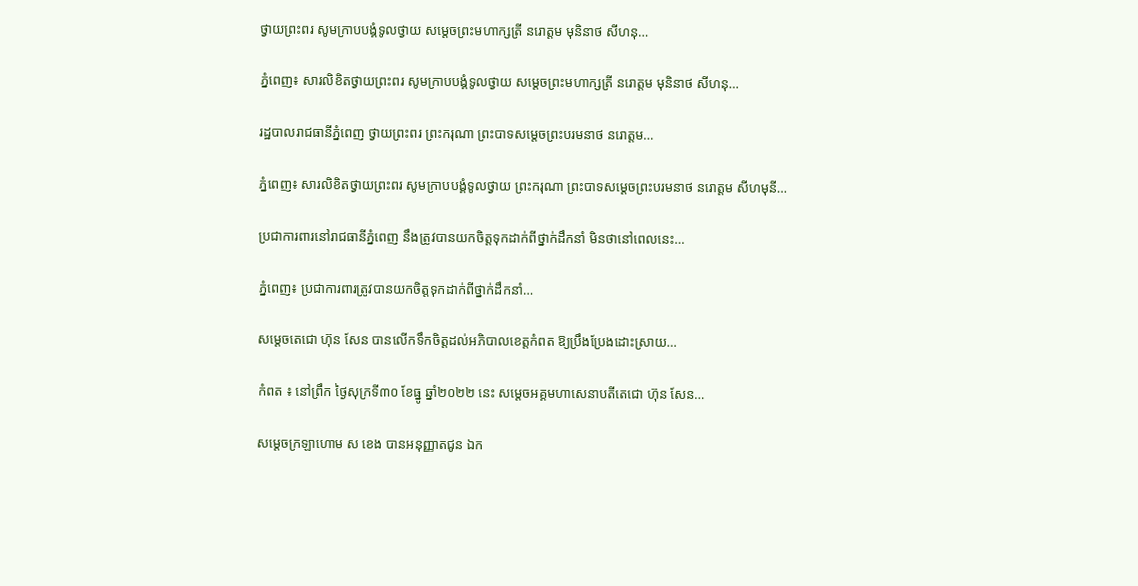ថ្វាយព្រះពរ សូមក្រាបបង្គំទូលថ្វាយ សម្ដេចព្រះមហាក្សត្រី នរោត្ដម មុនិនាថ សីហនុ…

ភ្នំពេញ៖ សារលិខិតថ្វាយព្រះពរ សូមក្រាបបង្គំទូលថ្វាយ សម្ដេចព្រះមហាក្សត្រី នរោត្ដម មុនិនាថ សីហនុ…

រដ្ឋបាលរាជធានីភ្នំពេញ ថ្វាយព្រះពរ ព្រះករុណា ព្រះបាទសម្ដេចព្រះបរមនាថ នរោត្ដម…

ភ្នំពេញ៖ សារលិខិតថ្វាយព្រះពរ សូមក្រាបបង្គំទូលថ្វាយ ព្រះករុណា ព្រះបាទសម្ដេចព្រះបរមនាថ នរោត្ដម សីហមុនី…

ប្រជាការពារនៅរាជធានីភ្នំពេញ នឹងត្រូវបានយកចិត្តទុកដាក់ពីថ្នាក់ដឹកនាំ មិនថានៅពេលនេះ…

ភ្នំពេញ៖ ប្រជាការពារត្រូវបានយកចិត្តទុកដាក់ពីថ្នាក់ដឹកនាំ…

សម្ដេចតេជោ ហ៊ុន សែន បានលើកទឹកចិត្តដល់អភិបាលខេត្តកំពត ឱ្យប្រឹងប្រែងដោះស្រាយ…

កំពត ៖ នៅព្រឹក ថ្ងៃសុក្រទី៣០ ខែធ្នូ ឆ្នាំ២០២២ នេះ សម្ដេចអគ្គមហាសេនាបតីតេជោ ហ៊ុន សែន…

សម្ដេចក្រឡាហោម ស ខេង បានអនុញ្ញាតជូន ឯក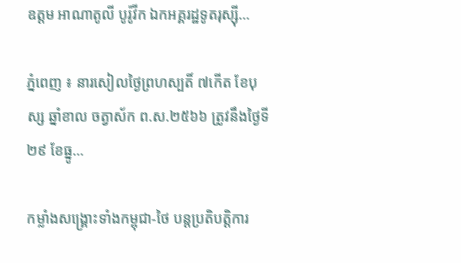ឧត្តម អាណាតូលី បូរ៉ូវីក ឯកអគ្គរដ្ឋទូតរុស្ស៊ី…

ភ្នំពេញ ៖ នារសៀលថ្ងៃព្រហស្បតិ៍ ៧កើត ខែបុស្ស ឆ្នាំខាល ចត្វាស័ក ព.ស.២៥៦៦ ត្រូវនឹងថ្ងៃទី២៩ ខែធ្នូ…

កម្លាំងសង្គ្រោះទាំងកម្ពុជា-ថៃ បន្តប្រតិបត្តិការ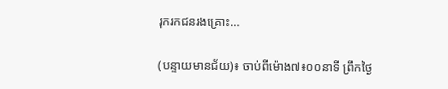រុករកជនរងគ្រោះ…

(បន្ទាយមានជ័យ)៖ ចាប់ពីម៉ោង៧៖០០នាទី ព្រឹកថ្ងៃ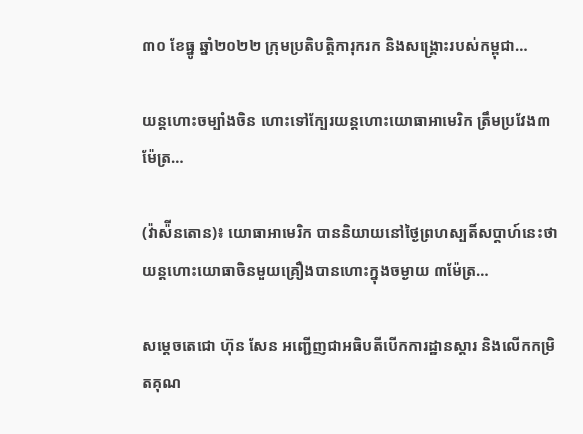៣០ ខែធ្នូ ឆ្នាំ២០២២ ក្រុមប្រតិបត្តិការុករក និងសង្គ្រោះរបស់កម្ពុជា…

យន្តហោះចម្បាំងចិន ហោះទៅក្បែរយន្តហោះយោធាអាមេរិក ត្រឹមប្រវែង៣ម៉ែត្រ…

(វ៉ាស៉ីនតោន)៖ យោធាអាមេរិក បាននិយាយនៅថ្ងៃព្រហស្បតិ៍សប្តាហ៍នេះថា យន្តហោះយោធាចិនមួយគ្រឿងបានហោះក្នុងចម្ងាយ ៣ម៉ែត្រ…

សម្ដេចតេជោ ហ៊ុន សែន អញ្ជើញជាអធិបតីបើកការដ្ឋានស្តារ និងលើកកម្រិតគុណ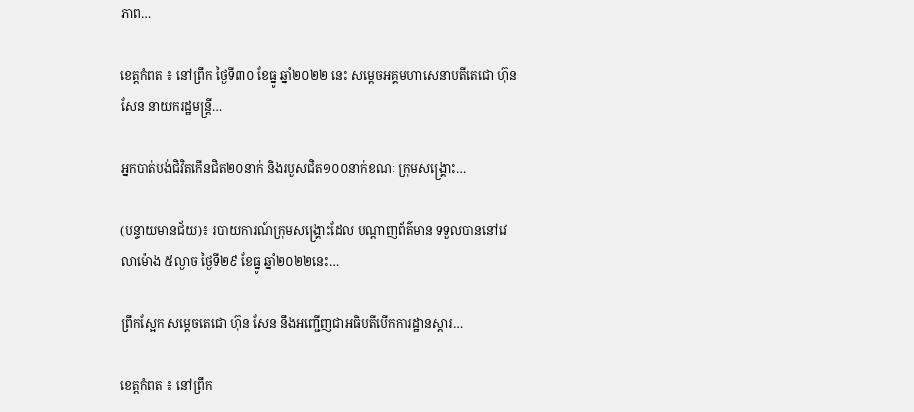ភាព…

ខេត្តកំពត ៖ នៅព្រឹក ថ្ងៃទី៣០ ខែធ្នូ ឆ្នាំ២០២២ នេះ សម្ដេចអគ្គមហាសេនាបតីតេជោ ហ៊ុន សែន នាយករដ្ឋមន្ត្រី…

អ្នកបាត់បង់ជិវិតកើនជិត២០នាក់ និងរបួសជិត១០០នាក់ខណៈ ក្រុមសង្គ្រោះ…

(បន្ទាយមានជ័យ)៖ របាយការណ៍ក្រុមសង្គ្រោះដែល បណ្ដាញព័ត៌មាន ទទួលបាននៅវេលាម៉ោង ៥ល្ងាច ថ្ងៃទី២៩ ខែធ្នូ ឆ្នាំ២០២២នេះ…

ព្រឹកស្អែក សម្ដេចតេជោ ហ៊ុន សែន នឹងអញ្ជើញជាអធិបតីបើកការដ្ឋានស្តារ…

ខេត្តកំពត ៖ នៅព្រឹក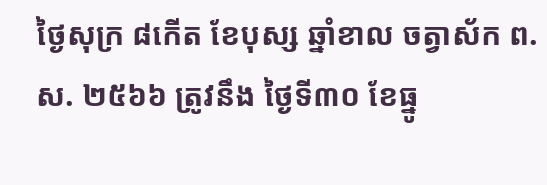ថ្ងៃសុក្រ ៨កើត ខែបុស្ស ឆ្នាំខាល ចត្វាស័ក ព.ស. ២៥៦៦ ត្រូវនឹង ថ្ងៃទី៣០ ខែធ្នូ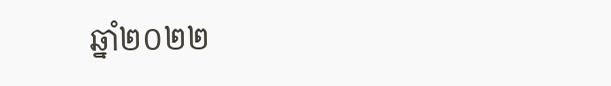ឆ្នាំ២០២២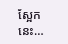ស្អែកនេះ…